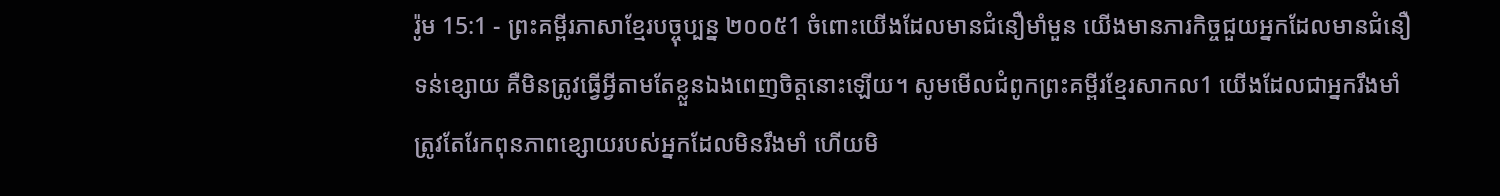រ៉ូម 15:1 - ព្រះគម្ពីរភាសាខ្មែរបច្ចុប្បន្ន ២០០៥1 ចំពោះយើងដែលមានជំនឿមាំមួន យើងមានភារកិច្ចជួយអ្នកដែលមានជំនឿទន់ខ្សោយ គឺមិនត្រូវធ្វើអ្វីតាមតែខ្លួនឯងពេញចិត្តនោះឡើយ។ សូមមើលជំពូកព្រះគម្ពីរខ្មែរសាកល1 យើងដែលជាអ្នករឹងមាំ ត្រូវតែរែកពុនភាពខ្សោយរបស់អ្នកដែលមិនរឹងមាំ ហើយមិ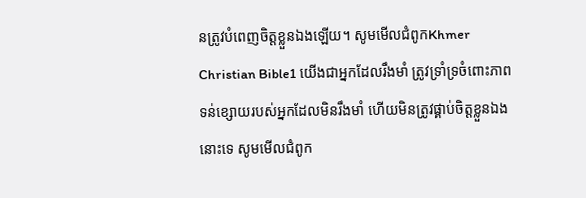នត្រូវបំពេញចិត្តខ្លួនឯងឡើយ។ សូមមើលជំពូកKhmer Christian Bible1 យើងជាអ្នកដែលរឹងមាំ ត្រូវទ្រាំទ្រចំពោះភាពទន់ខ្សោយរបស់អ្នកដែលមិនរឹងមាំ ហើយមិនត្រូវផ្គាប់ចិត្ដខ្លួនឯងនោះទេ សូមមើលជំពូក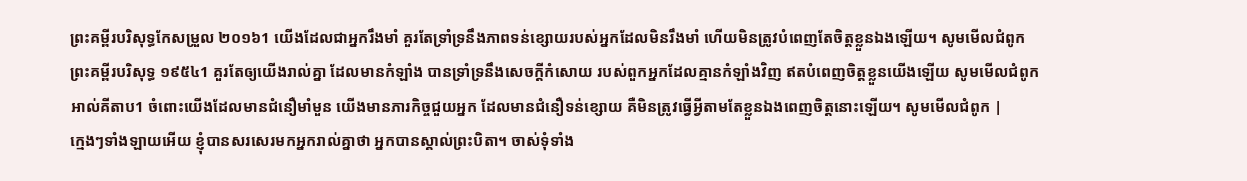ព្រះគម្ពីរបរិសុទ្ធកែសម្រួល ២០១៦1 យើងដែលជាអ្នករឹងមាំ គួរតែទ្រាំទ្រនឹងភាពទន់ខ្សោយរបស់អ្នកដែលមិនរឹងមាំ ហើយមិនត្រូវបំពេញតែចិត្តខ្លួនឯងឡើយ។ សូមមើលជំពូកព្រះគម្ពីរបរិសុទ្ធ ១៩៥៤1 គួរតែឲ្យយើងរាល់គ្នា ដែលមានកំឡាំង បានទ្រាំទ្រនឹងសេចក្ដីកំសោយ របស់ពួកអ្នកដែលគ្មានកំឡាំងវិញ ឥតបំពេញចិត្តខ្លួនយើងឡើយ សូមមើលជំពូកអាល់គីតាប1 ចំពោះយើងដែលមានជំនឿមាំមួន យើងមានភារកិច្ចជួយអ្នក ដែលមានជំនឿទន់ខ្សោយ គឺមិនត្រូវធ្វើអ្វីតាមតែខ្លួនឯងពេញចិត្ដនោះឡើយ។ សូមមើលជំពូក |
ក្មេងៗទាំងឡាយអើយ ខ្ញុំបានសរសេរមកអ្នករាល់គ្នាថា អ្នកបានស្គាល់ព្រះបិតា។ ចាស់ទុំទាំង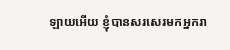ឡាយអើយ ខ្ញុំបានសរសេរមកអ្នករា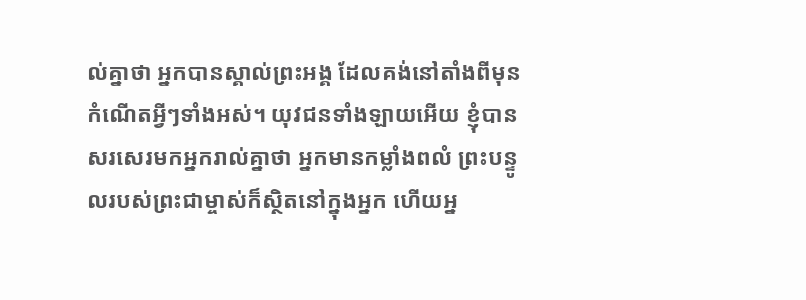ល់គ្នាថា អ្នកបានស្គាល់ព្រះអង្គ ដែលគង់នៅតាំងពីមុនកំណើតអ្វីៗទាំងអស់។ យុវជនទាំងឡាយអើយ ខ្ញុំបានសរសេរមកអ្នករាល់គ្នាថា អ្នកមានកម្លាំងពលំ ព្រះបន្ទូលរបស់ព្រះជាម្ចាស់ក៏ស្ថិតនៅក្នុងអ្នក ហើយអ្ន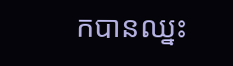កបានឈ្នះ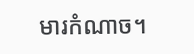មារកំណាច។